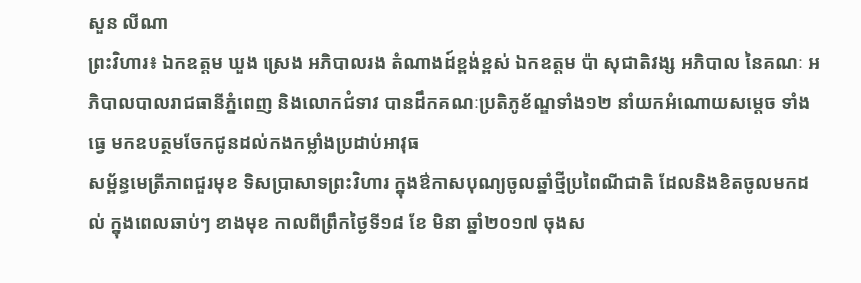សួន លីណា
ព្រះវិហារ៖ ឯកឧត្តម ឃួង ស្រេង អភិបាលរង តំណាងដ៍ខ្ពង់ខ្ពស់ ឯកឧត្តម ប៉ា សុជាតិវង្ស អភិបាល នៃគណៈ អភិបាលបាលរាជធានីភ្នំពេញ និងលោកជំទាវ បានដឹកគណៈប្រតិភូខ័ណ្ឌទាំង១២ នាំយកអំណោយសម្តេច ទាំងធ្វេ មកឧបត្ថមចែកជូនដល់កងកម្លាំងប្រដាប់អាវុធ
សម្ព័ន្ធមេត្រីភាពជួរមុខ ទិសប្រាសាទព្រះវិហារ ក្នុងឳកាសបុណ្យចូលឆ្នាំថ្មីប្រពៃណីជាតិ ដែលនិងខិតចូលមកដល់ ក្នុងពេលឆាប់ៗ ខាងមុខ កាលពីព្រឹកថ្ងៃទី១៨ ខែ មិនា ឆ្នាំ២០១៧ ចុងស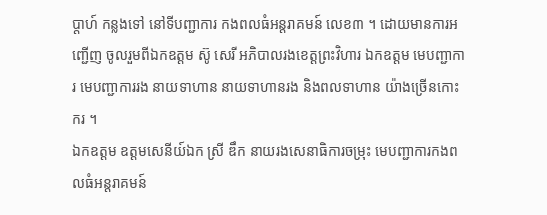ប្តាហ៍ កន្លងទៅ នៅទីបញ្ជាការ កងពលធំអន្តរាគមន៍ លេខ៣ ។ ដោយមានការអញ្ជើញ ចូលរួមពីឯកឧត្តម ស៊ូ សេរី អភិបាលរងខេត្តព្រះវិហារ ឯកឧត្តម មេបញ្ជាការ មេបញ្ជាការរង នាយទាហាន នាយទាហានរង និងពលទាហាន យ៉ាងច្រើនកោះករ ។
ឯកឧត្តម ឧត្តមសេនីយ៍ឯក ស្រី ឌឹក នាយរងសេនាធិការចម្រុះ មេបញ្ជាការកងពលធំអន្តរាគមន៍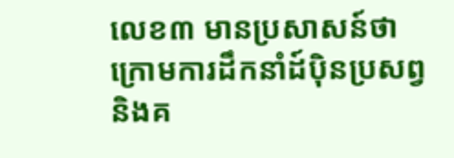លេខ៣ មានប្រសាសន៍ថា ក្រោមការដឹកនាំដ៍ប៉ិនប្រសព្វ និងគ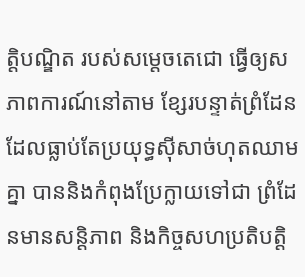ត្តិបណ្ឌិត របស់សម្តេចតេជោ ធ្វើឲ្យសភាពការណ៍នៅតាម ខ្សែរបន្ទាត់ព្រំដែន ដែលធ្លាប់តែប្រយុទ្ធស៊ីសាច់ហុតឈាមគ្នា បាននិងកំពុងប្រែក្លាយទៅជា ព្រំដែនមានសន្តិភាព និងកិច្ចសហប្រតិបត្តិ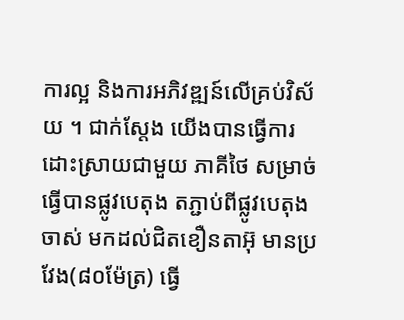ការល្អ និងការអភិវឌ្ឍន៍លើគ្រប់វិស័យ ។ ជាក់ស្តែង យើងបានធ្វើការ ដោះស្រាយជាមួយ ភាគីថៃ សម្រាច់ធ្វើបានផ្លូវបេតុង តភ្ជាប់ពីផ្លូវបេតុងចាស់ មកដល់ជិតខឿនតាអ៊ុ មានប្រវែង(៨០ម៉ែត្រ) ធ្វើ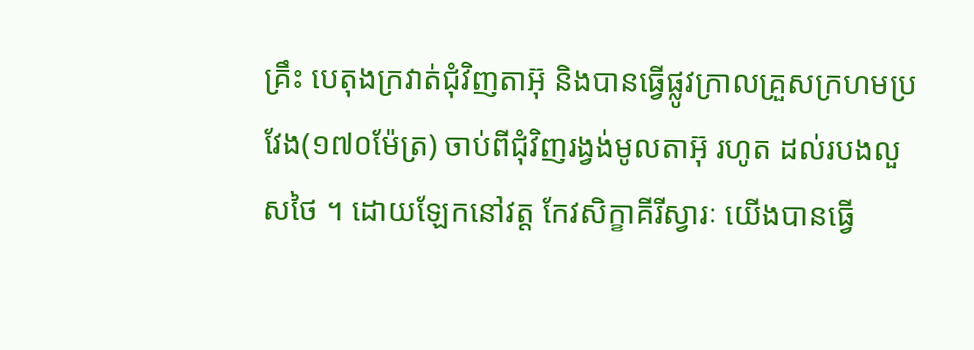គ្រឹះ បេតុងក្រវាត់ជុំវិញតាអ៊ុ និងបានធ្វើផ្លូវក្រាលគ្រួសក្រហមប្រវែង(១៧០ម៉ែត្រ) ចាប់ពីជុំវិញរង្វង់មូលតាអ៊ុ រហូត ដល់របងលួសថៃ ។ ដោយឡែកនៅវត្ត កែវសិក្ខាគីរីស្វារៈ យើងបានធ្វើ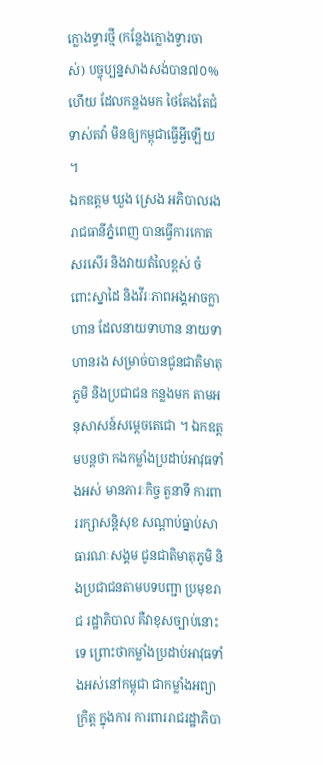ក្លោងទ្វារថ្មី (កន្លែងក្លោងទ្វារចាស់) បច្ចុប្បន្នសាងសង់បាន៧០%ហើយ ដែលកន្លងមក ថៃតែងតែជំទាស់តវ៉ា មិនឲ្យកម្ពុជាធ្វើអ្វីឡើយ ។
ឯកឧត្តម ឃួង ស្រេង អភិបាលរង រាជធានីភ្នំពេញ បានធ្វើការកោតសរសើរ និងវាយតំលៃខ្ពស់ ចំពោះស្នាដៃ និងវីរៈភាពអង្គអាចក្លាហាន ដែលនាយទាហាន នាយទាហានរង សម្រាច់បានជូនជាតិមាតុភូមិ និងប្រជាជន កន្លងមក តាមអនុសាសន៍សម្តេចតេជោ ។ ឯកឧត្តមបន្តថា កងកម្លាំងប្រដាប់អាវុធទាំងអស់ មានភារៈកិច្ច តួនាទី ការពាររក្សាសន្តិសុខ សណ្តាប់ធ្នាប់សាធារណៈសង្គម ជូនជាតិមាតុភូមិ និងប្រជាជនតាមបទបញ្ជា ប្រមុខរាជ រដ្ឋាភិបាល គឺវាខុសច្បាប់នោះទេ ព្រោះថាកម្លាំងប្រដាប់អាវុធទាំងអស់នៅកម្ពុជា ជាកម្លាំងអព្យាក្រិត្ត ក្នុងការ ការពាររាជរដ្ឋាភិបា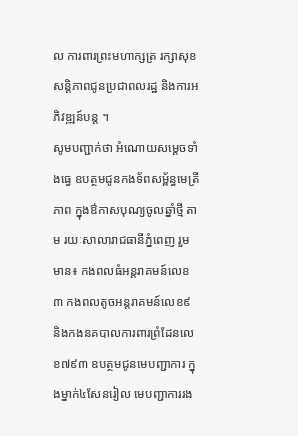ល ការពារព្រះមហាក្សត្រ រក្សាសុខសន្តិភាពជូនប្រជាពលរដ្ឋ និងការអភិវឌ្ឍន៍បន្ត ។
សូមបញ្ជាក់ថា អំណោយសម្តេចទាំងធ្វេ ឧបត្ថមជូនកងទ័ពសម្ព័ន្ធមេត្រីភាព ក្នុងឳកាសបុណ្យចូលឆ្នាំថ្មី តាម រយៈសាលារាជធានីភ្នំពេញ រួមមាន៖ កងពលធំអន្តរាគមន៍លេខ៣ កងពលតូចអន្តរាគមន៍លេខ៩ និងកងនគបាលការពារព្រំដែនលេខ៧៩៣ ឧបត្ថមជូនមេបញ្ជាការ ក្នុងម្នាក់៤សែនរៀល មេបញ្ជាការរង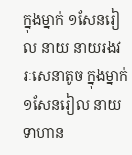ក្នុងម្នាក់ ១សែនរៀល នាយ នាយរងវរៈសេនាតូច ក្នុងម្នាក់១សែនរៀល នាយទាហាន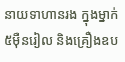នាយទាហានរង ក្នុងម្នាក់ ៥ម៉ឺនរៀល និងគ្រឿងឧប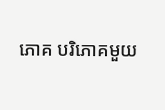ភោគ បរិភោគមួយ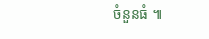ចំនួនធំ ៕